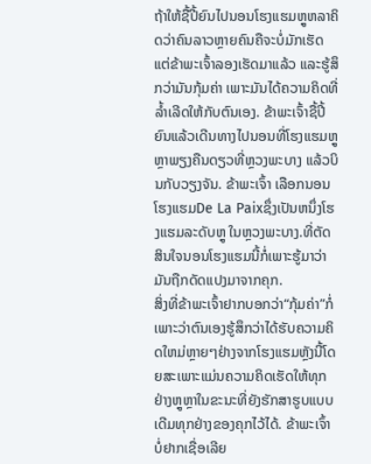ຖ້າໃຫ້ຊື້ປີ້ຍົນໄປນອນໂຮງແຮມຫຼູຫລາຄິດວ່າຄົນລາວຫຼາຍຄົນຄືຈະບໍ່ມັກເຮັດແຕ່ຂ້າພະເຈົ້າລອງເຮັດມາແລ້ວ ແລະຮູ້ສຶກວ່າມັນກຸ້ມຄ່າ ເພາະມັນໄດ້ຄວາມຄິດທີ່ລໍ້າເລີດໃຫ້ກັບຕົນເອງ. ຂ້າພະເຈົ້າຊື້ປີ້ຍົນແລ້ວເດີນທາງໄປນອນທີ່ໂຮງແຮມຫຼູຫຼາພຽງຄືນດຽວທີ່ຫຼວງພະບາງ ແລ້ວບິນກັບວຽງຈັນ. ຂ້າພະເຈົ້າ ເລືອກນອນໂຮງແຮມDe La Paixຊຶ່ງເປັນຫນຶ່ງໂຮງແຮມລະດັບຫຼູ ໃນຫຼວງພະບາງ.ທີ່ຕັດສິນໃຈນອນໂຮງແຮມນີ້ກໍ່ເພາະຮູ້ມາວ່າມັນຖືກດັດແປງມາຈາກຄຸກ.
ສິ່ງທີ່ຂ້າພະເຈົ້າຢາກບອກວ່າ“ກຸ້ມຄ່າ”ກໍ່ເພາະວ່າຕົນເອງຮູ້ສຶກວ່າໄດ້ຮັບຄວາມຄິດໃຫມ່ຫຼາຍໆຢ່າງຈາກໂຮງແຮມຫຼັງນີ້ໂດຍສະເພາະແມ່ນຄວາມຄິດເຮັດໃຫ້ທຸກຢ່າງຫຼູຫຼາໃນຂະນະທີ່ຍັງຮັກສາຮູບແບບເດີມທຸກຢ່າງຂອງຄຸກໄວ້ໄດ້. ຂ້າພະເຈົ້າບໍ່ຢາກເຊື່ອເລີຍ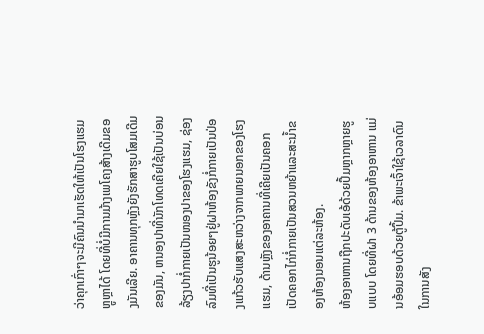ວ່າຄຸກເກົ່າໆຈະມີຄົນນຳມາເຮັດໃຫ້ເປັນໂຮງແຮມຫຼູຫຼາໄດ້ ໂດຍທີ່ບໍ່ມີການມ້າງເພໂຄງສ້າງເດີມຂອງມັນເລີຍ. ອາຄານທຸກຫຼັງຍັງຮັກສາຮູບໂສມເດີມຂອງມັນ, ຫນອງປາທີ່ນັກໂທດເຄີຍໃຊ້ເປັນບ່ອນລ້ຽງປາກໍ່ກາຍເປັນໜອງປາຂອງໂຮງແຮມ, ຊ່ອງລົມທີ່ເປັນຮູນ້ອຍໆຢູ່ຝາຫ້ອງຂັງກໍ່ກາຍເປັນປ່ອງແກ້ວຮັບແສງສະຫວ່າງຈາກພາຍນອກຂອງໂຮງແຮມ, ດ້ານຫຼັງຂອງອາຄານທີ່ເຄີຍເປັນຄອກເປັດຄອກໄກ່ກໍ່ກາຍເປັນສວນຫຍ້າແລະສະນ້ຳຂອງຫ້ອງນອນແຕ່ລະຫ້ອງ.
ຫ້ອງອາຫານຖືກປະດັບເອ້ດ້ວຍປຶ້ມຫຼາກຫຼາຍຮູບແບບ ໂດຍທີ່ຝາ 3 ດ້ານຂອງຫ້ອງອາຫານ ແມ່ນອ້ອມຮອບດ້ວຍຕູ້ປຶ້ມ. ຂ້າພະເຈົ້າໃຊ້ເວລາດົນໃນການສັງ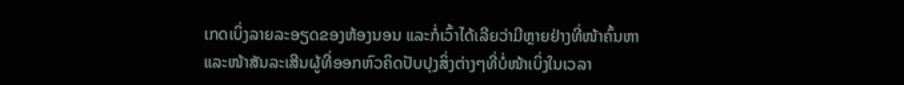ເກດເບິ່ງລາຍລະອຽດຂອງຫ້ອງນອນ ແລະກໍ່ເວົ້າໄດ້ເລີຍວ່າມີຫຼາຍຢ່າງທີ່ໜ້າຄົ້ນຫາ ແລະໜ້າສັນລະເສີນຜູ້ທີ່ອອກຫົວຄິດປັບປຸງສິ່ງຕ່າງໆທີ່ບໍ່ໜ້າເບິ່ງໃນເວລາ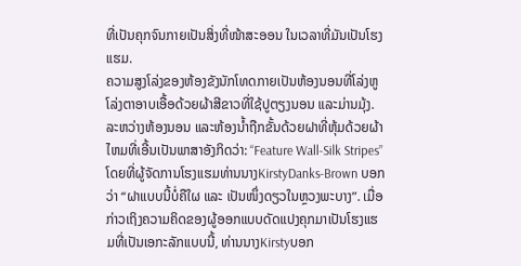ທີ່ເປັນຄຸກຈົນກາຍເປັນສິ່ງທີ່ໜ້າສະອອນ ໃນເວລາທີ່ມັນເປັນໂຮງແຮມ.
ຄວາມສູງໂລ່ງຂອງຫ້ອງຂັງນັກໂທດກາຍເປັນຫ້ອງນອນທີ່ໂລ່ງຫູໂລ່ງຕາອາບເອື້ອດ້ວຍຜ້າສີຂາວທີ່ໃຊ້ປູຕຽງນອນ ແລະມ່ານມຸ້ງ. ລະຫວ່າງຫ້ອງນອນ ແລະຫ້ອງນໍ້າຖືກຂັ້ນດ້ວຍຝາທີ່ຫຸ້ມດ້ວຍຜ້າໄຫມທີ່ເອີ້ນເປັນພາສາອັງກິດວ່າ: “Feature Wall-Silk Stripes” ໂດຍທີ່ຜູ້ຈັດການໂຮງແຮມທ່ານນາງKirstyDanks-Brown ບອກວ່າ “ຝາແບບນີ້ບໍ່ຄືໃຜ ແລະ ເປັນໜຶ່ງດຽວໃນຫຼວງພະບາງ”. ເມື່ອກ່າວເຖິງຄວາມຄິດຂອງຜູ້ອອກແບບດັດແປງຄຸກມາເປັນໂຮງແຮມທີ່ເປັນເອກະລັກແບບນີ້, ທ່ານນາງKirstyບອກ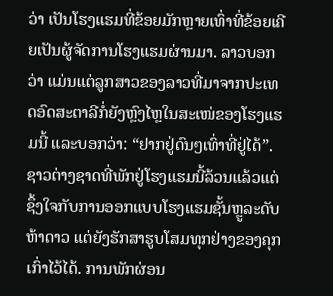ວ່າ ເປັນໂຮງແຮມທີ່ຂ້ອຍມັກຫຼາຍເທົ່າທີ່ຂ້ອຍເຄີຍເປັນຜູ້ຈັດການໂຮງແຮມຜ່ານມາ. ລາວບອກວ່າ ແມ່ນແຕ່ລູກສາວຂອງລາວທີ່ມາຈາກປະເທດອົດສະຕາລີກໍ່ຍັງຫຼົງໄຫຼໃນສະເໜ່ຂອງໂຮງແຮມນີ້ ແລະບອກວ່າ: “ຢາກຢູ່ດົນໆເທົ່າທີ່ຢູ່ໄດ້”. ຊາວຕ່າງຊາດທີ່ພັກຢູ່ໂຮງແຮມນີ້ລ້ວນແລ້ວແຕ່ຊຶ້ງໃຈກັບການອອກແບບໂຮງແຮມຊັ້ນຫຼູລະດັບຫ້າດາວ ແຕ່ຍັງຮັກສາຮູບໂສມທຸກຢ່າງຂອງຄຸກເກົ່າໄວ້ໄດ້. ການພັກຜ່ອນ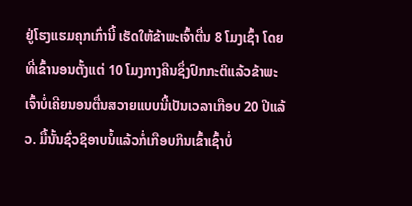ຢູ່ໂຮງແຮມຄຸກເກົ່ານີ້ ເຮັດໃຫ້ຂ້າພະເຈົ້າຕື່ນ 8 ໂມງເຊົ້າ ໂດຍທີ່ເຂົ້ານອນຕັ້ງແຕ່ 10 ໂມງກາງຄືນຊຶ່ງປົກກະຕິແລ້ວຂ້າພະເຈົ້າບໍ່ເຄີຍນອນຕື່ນສວາຍແບບນີ້ເປັນເວລາເກືອບ 20 ປີແລ້ວ. ມື້ນັ້ນຊົ່ວຊິອາບນໍ້ແລ້ວກໍ່ເກືອບກິນເຂົ້າເຊົ້າບໍ່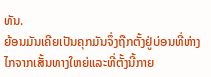ທັນ.
ຍ້ອນມັນເຄີຍເປັນຄຸກມັນຈຶ່ງຖືກຕັ້ງຢູ່ບ່ອນທີ່ຫ່າງໄກຈາກເສັ້ນທາງໃຫຍ່ແລະທີ່ຕັ້ງນີ້ກາຍ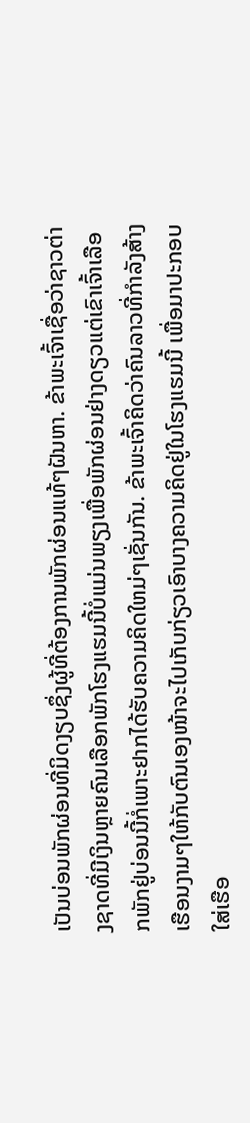ເປັນບ່ອນພັກຜ່ອນທີ່ມິດງຽບຊຶ່ງຜູ້ທີ່ຕ້ອງການພັກຜ່ອນແທ້ໆຝັນຫາ. ຂ້າພະເຈົ້າເຊື່ອວ່າຊາວຕ່າງຊາດທີ່ມີເງິນຫຼາຍຄົນເລືອກພັກໂຮງແຮມນີ້ບໍ່ແມ່ນພຽງເພື່ອພັກຜ່ອນຢ່າງດຽວແຕ່ເຂົາເຈົ້າເລືອກພັກຢູ່ບ່ອນນີ້ກໍ່ເພາະຢາກໄດ້ຮັບຄວາມຄິດໃຫມ່ໆເຊັ່ນກັນ. ຂ້າພະເຈົ້າຄິດວ່າຄົນລາວທີ່ກຳລັງສ້າງເຮືອນງາມໆໃຫ້ກັບຕົນເອງໜ້າຈະໄປເກັບກ່ຽວເອົາບາງຄວາມຄິດຢູ່ໃນໂຮງແຮມນີ້ ເພື່ອມາປະກອບໃສ່ເຮືອ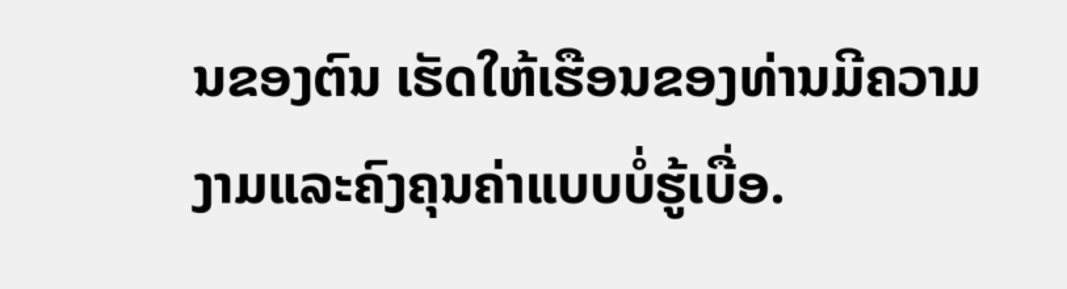ນຂອງຕົນ ເຮັດໃຫ້ເຮືອນຂອງທ່ານມີຄວາມງາມແລະຄົງຄຸນຄ່າແບບບໍ່ຮູ້ເບື່ອ.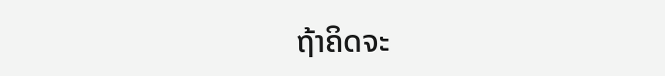ຖ້າຄິດຈະ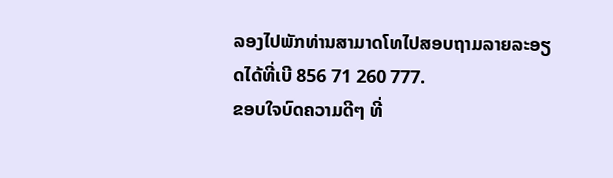ລອງໄປພັກທ່ານສາມາດໂທໄປສອບຖາມລາຍລະອຽດໄດ້ທີ່ເບີ 856 71 260 777.
ຂອບໃຈບົດຄວາມດີໆ ທີ່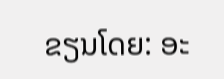ຂຽນໂດຍ: ອະ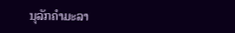ນຸລັກຄຳມະລາ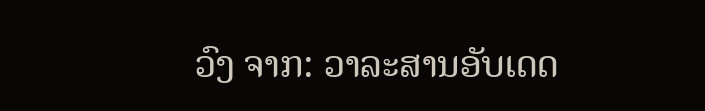ວົງ ຈາກ: ວາລະສານອັບເດດ